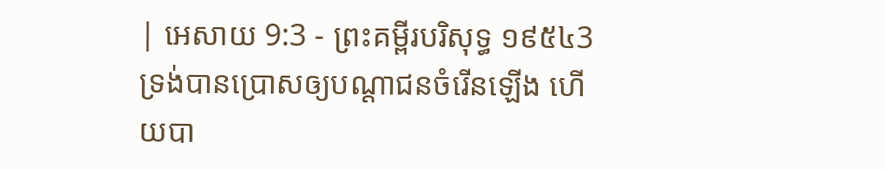| អេសាយ 9:3 - ព្រះគម្ពីរបរិសុទ្ធ ១៩៥៤3 ទ្រង់បានប្រោសឲ្យបណ្តាជនចំរើនឡើង ហើយបា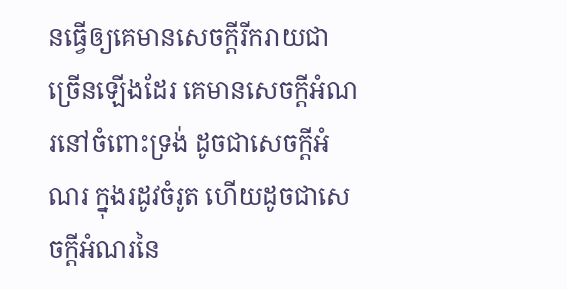នធ្វើឲ្យគេមានសេចក្ដីរីករាយជាច្រើនឡើងដែរ គេមានសេចក្ដីអំណរនៅចំពោះទ្រង់ ដូចជាសេចក្ដីអំណរ ក្នុងរដូវចំរូត ហើយដូចជាសេចក្ដីអំណរនៃ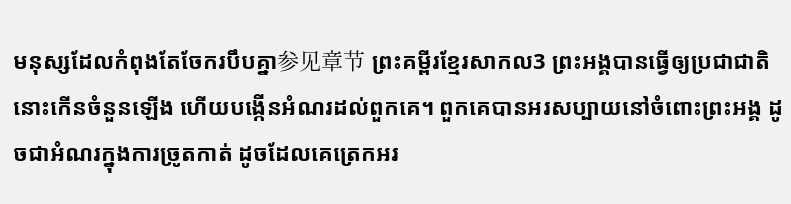មនុស្សដែលកំពុងតែចែករបឹបគ្នា参见章节 ព្រះគម្ពីរខ្មែរសាកល3 ព្រះអង្គបានធ្វើឲ្យប្រជាជាតិនោះកើនចំនួនឡើង ហើយបង្កើនអំណរដល់ពួកគេ។ ពួកគេបានអរសប្បាយនៅចំពោះព្រះអង្គ ដូចជាអំណរក្នុងការច្រូតកាត់ ដូចដែលគេត្រេកអរ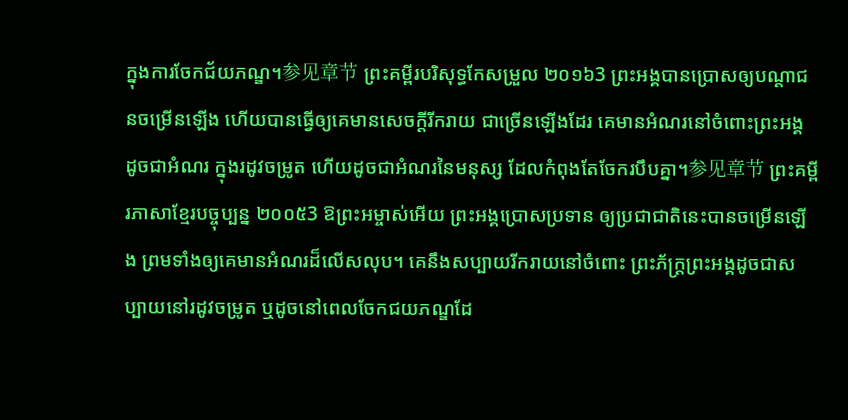ក្នុងការចែកជ័យភណ្ឌ។参见章节 ព្រះគម្ពីរបរិសុទ្ធកែសម្រួល ២០១៦3 ព្រះអង្គបានប្រោសឲ្យបណ្ដាជនចម្រើនឡើង ហើយបានធ្វើឲ្យគេមានសេចក្ដីរីករាយ ជាច្រើនឡើងដែរ គេមានអំណរនៅចំពោះព្រះអង្គ ដូចជាអំណរ ក្នុងរដូវចម្រូត ហើយដូចជាអំណរនៃមនុស្ស ដែលកំពុងតែចែករបឹបគ្នា។参见章节 ព្រះគម្ពីរភាសាខ្មែរបច្ចុប្បន្ន ២០០៥3 ឱព្រះអម្ចាស់អើយ ព្រះអង្គប្រោសប្រទាន ឲ្យប្រជាជាតិនេះបានចម្រើនឡើង ព្រមទាំងឲ្យគេមានអំណរដ៏លើសលុប។ គេនឹងសប្បាយរីករាយនៅចំពោះ ព្រះភ័ក្ត្រព្រះអង្គដូចជាសប្បាយនៅរដូវចម្រូត ឬដូចនៅពេលចែកជយភណ្ឌដែ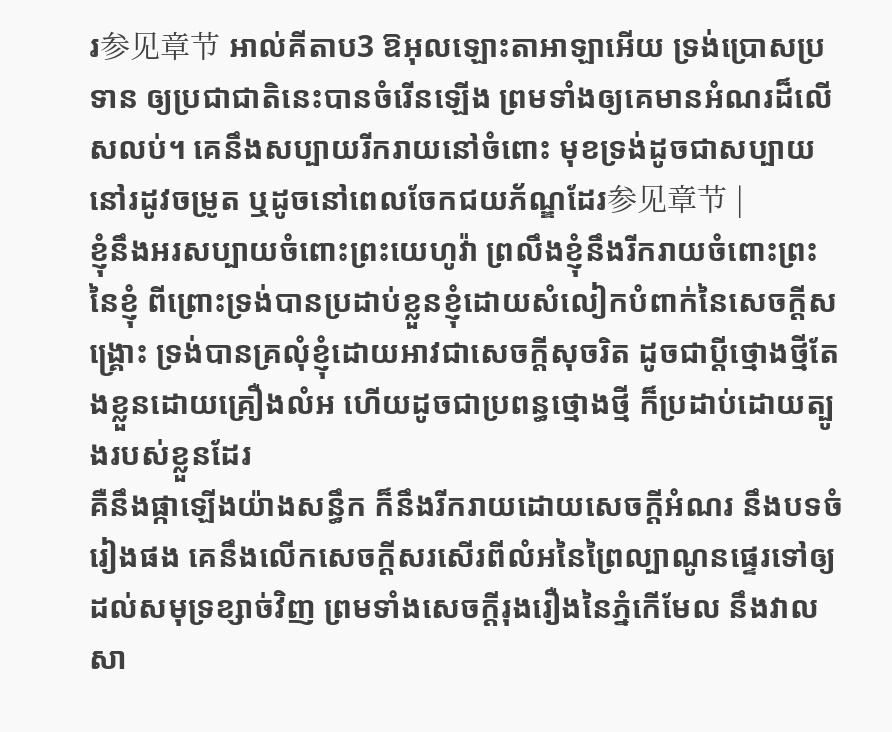រ参见章节 អាល់គីតាប3 ឱអុលឡោះតាអាឡាអើយ ទ្រង់ប្រោសប្រទាន ឲ្យប្រជាជាតិនេះបានចំរើនឡើង ព្រមទាំងឲ្យគេមានអំណរដ៏លើសលប់។ គេនឹងសប្បាយរីករាយនៅចំពោះ មុខទ្រង់ដូចជាសប្បាយនៅរដូវចម្រូត ឬដូចនៅពេលចែកជយភ័ណ្ឌដែរ参见章节 |
ខ្ញុំនឹងអរសប្បាយចំពោះព្រះយេហូវ៉ា ព្រលឹងខ្ញុំនឹងរីករាយចំពោះព្រះនៃខ្ញុំ ពីព្រោះទ្រង់បានប្រដាប់ខ្លួនខ្ញុំដោយសំលៀកបំពាក់នៃសេចក្ដីសង្គ្រោះ ទ្រង់បានគ្រលុំខ្ញុំដោយអាវជាសេចក្ដីសុចរិត ដូចជាប្ដីថ្មោងថ្មីតែងខ្លួនដោយគ្រឿងលំអ ហើយដូចជាប្រពន្ធថ្មោងថ្មី ក៏ប្រដាប់ដោយត្បូងរបស់ខ្លួនដែរ
គឺនឹងផ្កាឡើងយ៉ាងសន្ធឹក ក៏នឹងរីករាយដោយសេចក្ដីអំណរ នឹងបទចំរៀងផង គេនឹងលើកសេចក្ដីសរសើរពីលំអនៃព្រៃល្បាណូនផ្ទេរទៅឲ្យដល់សមុទ្រខ្សាច់វិញ ព្រមទាំងសេចក្ដីរុងរឿងនៃភ្នំកើមែល នឹងវាលសា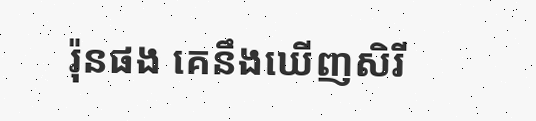រ៉ុនផង គេនឹងឃើញសិរី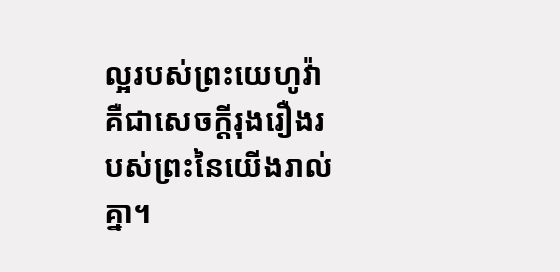ល្អរបស់ព្រះយេហូវ៉ា គឺជាសេចក្ដីរុងរឿងរបស់ព្រះនៃយើងរាល់គ្នា។